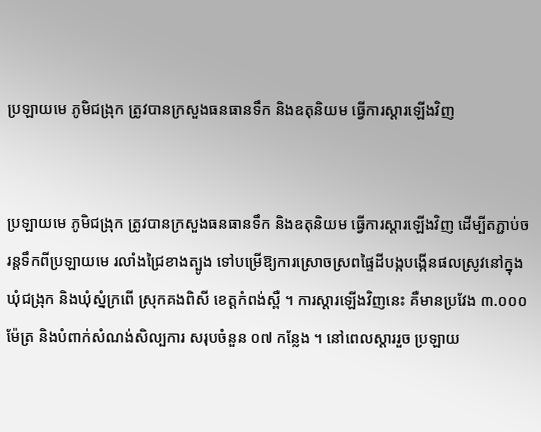ប្រឡាយមេ ភូមិជង្រុក ត្រូវបានក្រសួងធនធានទឹក និងឧតុនិយម ធ្វើការស្តារឡើងវិញ


ប្រឡាយមេ ភូមិជង្រុក ត្រូវបានក្រសួងធនធានទឹក និងឧតុនិយម ធ្វើការស្តារឡើងវិញ ដើម្បីតភ្ជាប់ចរន្តទឹកពីប្រឡាយមេ រលាំងជ្រៃខាងត្បូង ទៅបម្រើឱ្យការស្រោចស្រពផ្ទៃដីបង្កបង្កើនផលស្រូវនៅក្នុងឃុំជង្រុក និងឃុំស្នំក្រពើ ស្រុកគងពិសី ខេត្តកំពង់ស្ពឺ ។ ការស្តារឡើងវិញនេះ គឺមានប្រវែង ៣.០០០ ម៉ែត្រ និងបំពាក់សំណង់សិល្បការ សរុបចំនួន ០៧ កន្លែង ។ នៅពេលស្តាររួច ប្រឡាយ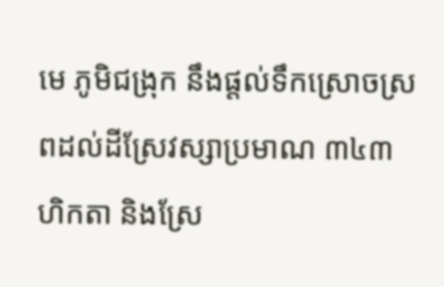មេ ភូមិជង្រុក នឹងផ្តល់ទឹកស្រោចស្រពដល់ដីស្រែវស្សាប្រមាណ ៣៤៣ ហិកតា និងស្រែ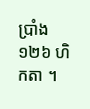ប្រាំង ១២៦ ហិកតា ។